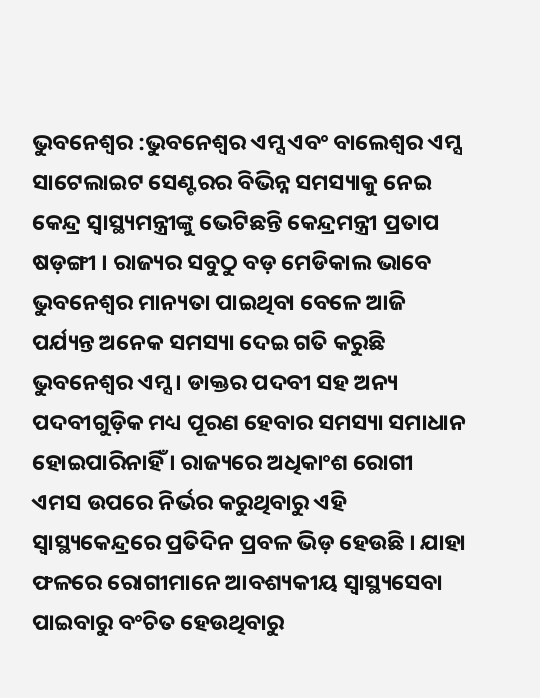ଭୁବନେଶ୍ବର :ଭୁବନେଶ୍ୱର ଏମ୍ସ ଏବଂ ବାଲେଶ୍ୱର ଏମ୍ସ ସାଟେଲାଇଟ ସେଣ୍ଟରର ବିଭିନ୍ନ ସମସ୍ୟାକୁ ନେଇ କେନ୍ଦ୍ର ସ୍ବାସ୍ଥ୍ୟମନ୍ତ୍ରୀଙ୍କୁ ଭେଟିଛନ୍ତି କେନ୍ଦ୍ରମନ୍ତ୍ରୀ ପ୍ରତାପ ଷଡ଼ଙ୍ଗୀ । ରାଜ୍ୟର ସବୁଠୁ ବଡ଼ ମେଡିକାଲ ଭାବେ ଭୁବନେଶ୍ବର ମାନ୍ୟତା ପାଇଥିବା ବେଳେ ଆଜି ପର୍ଯ୍ୟନ୍ତ ଅନେକ ସମସ୍ୟା ଦେଇ ଗତି କରୁଛି ଭୁବନେଶ୍ବର ଏମ୍ସ । ଡାକ୍ତର ପଦବୀ ସହ ଅନ୍ୟ ପଦବୀଗୁଡ଼ିକ ମଧ୍ୟ ପୂରଣ ହେବାର ସମସ୍ୟା ସମାଧାନ ହୋଇପାରିନାହିଁ । ରାଜ୍ୟରେ ଅଧିକାଂଶ ରୋଗୀ ଏମସ ଉପରେ ନିର୍ଭର କରୁଥିବାରୁ ଏହି ସ୍ବାସ୍ଥ୍ୟକେନ୍ଦ୍ରରେ ପ୍ରତିଦିନ ପ୍ରବଳ ଭିଡ଼ ହେଉଛି । ଯାହା ଫଳରେ ରୋଗୀମାନେ ଆବଶ୍ୟକୀୟ ସ୍ବାସ୍ଥ୍ୟସେବା ପାଇବାରୁ ବଂଚିତ ହେଉଥିବାରୁ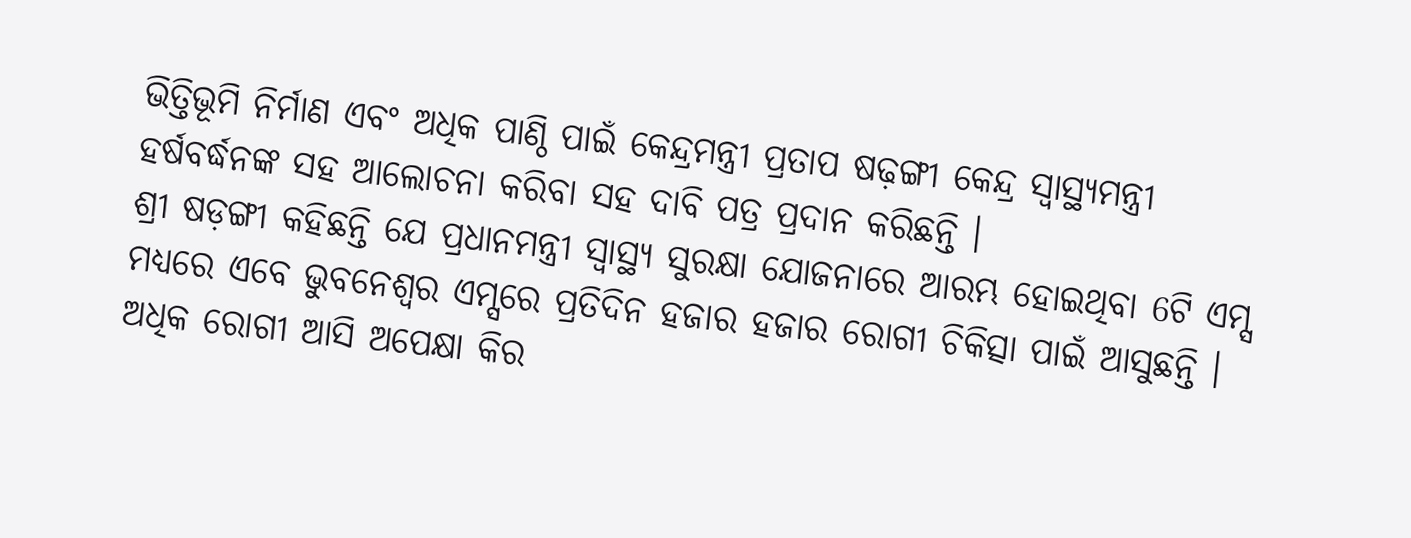ଭିତ୍ତିଭୂମି ନିର୍ମାଣ ଏବଂ ଅଧିକ ପାଣ୍ଠି ପାଇଁ କେନ୍ଦ୍ରମନ୍ତ୍ରୀ ପ୍ରତାପ ଷଢ଼ଙ୍ଗୀ କେନ୍ଦ୍ର ସ୍ୱାସ୍ଥ୍ୟମନ୍ତ୍ରୀ ହର୍ଷବର୍ଦ୍ଧନଙ୍କ ସହ ଆଲୋଚନା କରିବା ସହ ଦାବି ପତ୍ର ପ୍ରଦାନ କରିଛନ୍ତି ।
ଶ୍ରୀ ଷଡ଼ଙ୍ଗୀ କହିଛନ୍ତି ଯେ ପ୍ରଧାନମନ୍ତ୍ରୀ ସ୍ବାସ୍ଥ୍ୟ ସୁରକ୍ଷା ଯୋଜନାରେ ଆରମ୍ଭ ହୋଇଥିବା 6ଟି ଏମ୍ସ ମଧ୍ୟରେ ଏବେ ଭୁବନେଶ୍ବର ଏମ୍ସରେ ପ୍ରତିଦିନ ହଜାର ହଜାର ରୋଗୀ ଚିକିତ୍ସା ପାଇଁ ଆସୁଛନ୍ତି । ଅଧିକ ରୋଗୀ ଆସି ଅପେକ୍ଷା କିର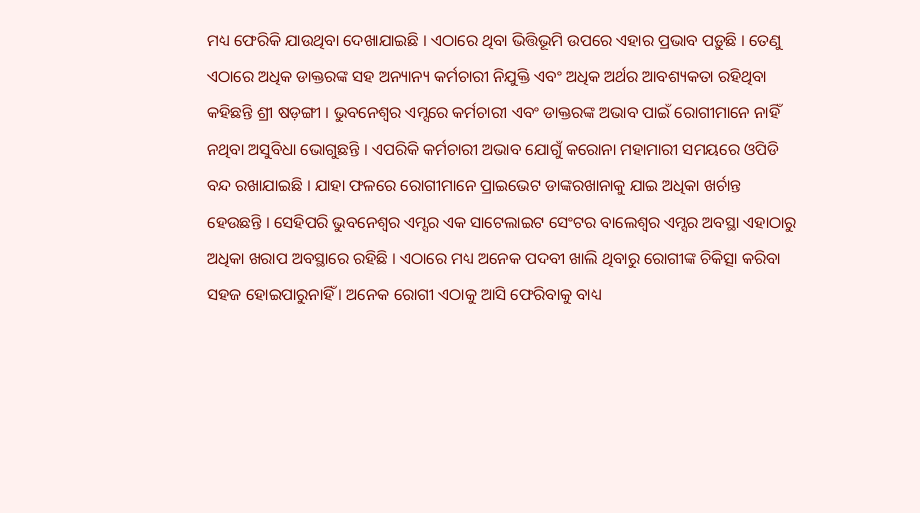ମଧ୍ୟ ଫେରିକି ଯାଉଥିବା ଦେଖାଯାଇଛି । ଏଠାରେ ଥିବା ଭିତ୍ତିଭୂମି ଉପରେ ଏହାର ପ୍ରଭାବ ପଡ଼ୁଛି । ତେଣୁ ଏଠାରେ ଅଧିକ ଡାକ୍ତରଙ୍କ ସହ ଅନ୍ୟାନ୍ୟ କର୍ମଚାରୀ ନିଯୁକ୍ତି ଏବଂ ଅଧିକ ଅର୍ଥର ଆବଶ୍ୟକତା ରହିଥିବା କହିଛନ୍ତି ଶ୍ରୀ ଷଡ଼ଙ୍ଗୀ । ଭୁବନେଶ୍ବର ଏମ୍ସରେ କର୍ମଚାରୀ ଏବଂ ଡାକ୍ତରଙ୍କ ଅଭାବ ପାଇଁ ରୋଗୀମାନେ ନାହିଁ ନଥିବା ଅସୁବିଧା ଭୋଗୁଛନ୍ତି । ଏପରିକି କର୍ମଚାରୀ ଅଭାବ ଯୋଗୁଁ କରୋନା ମହାମାରୀ ସମୟରେ ଓପିଡି ବନ୍ଦ ରଖାଯାଇଛି । ଯାହା ଫଳରେ ରୋଗୀମାନେ ପ୍ରାଇଭେଟ ଡାଙ୍କରଖାନାକୁ ଯାଇ ଅଧିକା ଖର୍ଚାନ୍ତ ହେଉଛନ୍ତି । ସେହିପରି ଭୁବନେଶ୍ବର ଏମ୍ସର ଏକ ସାଟେଲାଇଟ ସେଂଟର ବାଲେଶ୍ବର ଏମ୍ସର ଅବସ୍ଥା ଏହାଠାରୁ ଅଧିକା ଖରାପ ଅବସ୍ଥାରେ ରହିଛି । ଏଠାରେ ମଧ୍ୟ ଅନେକ ପଦବୀ ଖାଲି ଥିବାରୁ ରୋଗୀଙ୍କ ଚିକିତ୍ସା କରିବା ସହଜ ହୋଇପାରୁନାହିଁ । ଅନେକ ରୋଗୀ ଏଠାକୁ ଆସି ଫେରିବାକୁ ବାଧ୍ୟ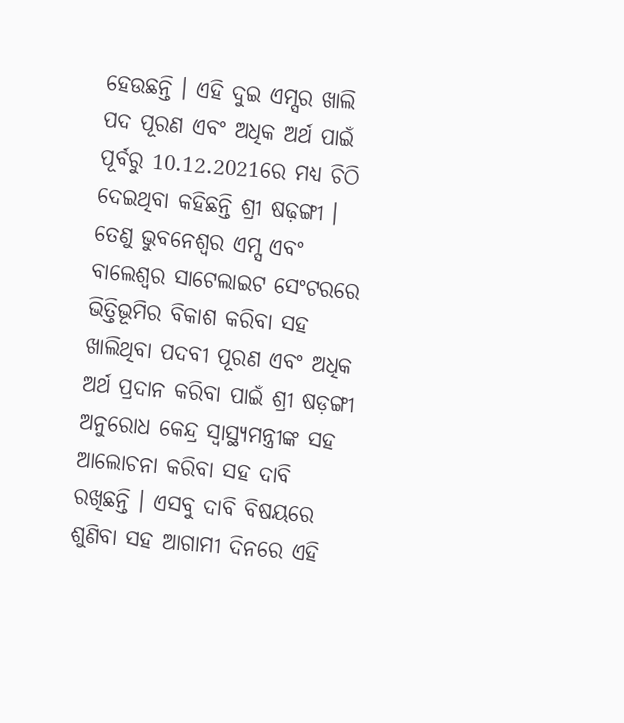ହେଉଛନ୍ତି । ଏହି ଦୁଇ ଏମ୍ସର ଖାଲି ପଦ ପୂରଣ ଏବଂ ଅଧିକ ଅର୍ଥ ପାଇଁ ପୂର୍ବରୁ 10.12.2021ରେ ମଧ୍ୟ ଚିଠି ଦେଇଥିବା କହିଛନ୍ତି ଶ୍ରୀ ଷଢ଼ଙ୍ଗୀ । ତେଣୁ ଭୁବନେଶ୍ବର ଏମ୍ସ ଏବଂ ବାଲେଶ୍ବର ସାଟେଲାଇଟ ସେଂଟରରେ ଭିତ୍ତିଭୂମିର ବିକାଶ କରିବା ସହ ଖାଲିଥିବା ପଦବୀ ପୂରଣ ଏବଂ ଅଧିକ ଅର୍ଥ ପ୍ରଦାନ କରିବା ପାଇଁ ଶ୍ରୀ ଷଡ଼ଙ୍ଗୀ ଅନୁରୋଧ କେନ୍ଦ୍ର ସ୍ବାସ୍ଥ୍ୟମନ୍ତ୍ରୀଙ୍କ ସହ ଆଲୋଚନା କରିବା ସହ ଦାବି ରଖିଛନ୍ତି । ଏସବୁ ଦାବି ବିଷୟରେ ଶୁଣିବା ସହ ଆଗାମୀ ଦିନରେ ଏହି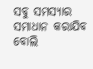ସବୁ ସମସ୍ୟାର ସମାଧାନ କରାଯିବ ବୋଲି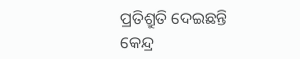ପ୍ରତିଶ୍ରୁତି ଦେଇଛନ୍ତି କେନ୍ଦ୍ର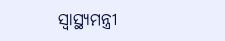ସ୍ବାସ୍ଥ୍ୟମନ୍ତ୍ରୀ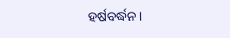ହର୍ଷବର୍ଦ୍ଧନ ।